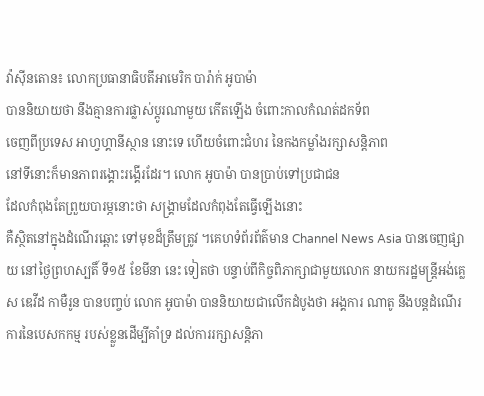វ៉ាស៊ីនតោន៖ លោកប្រធានាធិបតីអាមេរិក បារ៉ាក់ អូបាម៉ា
បាននិយាយថា នឹងគ្មានការផ្លាស់ប្តូរណាមួយ កើតឡើង ចំពោះកាលកំណត់ដកទ័ព
ចេញពីប្រទេស អាហ្វហ្គានីស្ថាន នោះទេ ហើយចំពោះជំហរ នៃកងកម្លាំងរក្សាសន្តិភាព
នៅទីនោះក៏មានភាពរង្គោះរង្គើរដែរ។ លោក អូបាម៉ា បានប្រាប់ទៅប្រជាជន
ដែលកំពុងតែព្រួយបារម្ភនោះថា សង្គ្រាមដែលកំពុងតែធ្វើឡើងនោះ
គឺស្ថិតនៅក្នុងដំណើរឆ្ពោះ ទៅមុខដ៏ត្រឹមត្រូវ ។គេហទំព័រព័ត៌មាន Channel News Asia បានចេញផ្សាយ នៅថ្ងៃព្រហស្បតិ៍ ទី១៥ ខែមីនា នេះ ទៀតថា បន្ទាប់ពីកិច្ចពិភាក្សាជាមួយលោក នាយករដ្ឋមន្ត្រីអង់គ្លេស ឌេវីដ កាមឺរូន បានបញ្ចប់ លោក អូបាម៉ា បាននិយាយជាលើកដំបូងថា អង្គការ ណាតូ នឹងបន្តដំណើរការនៃបេសកកម្ម របស់ខ្លួនដើម្បីគាំទ្រ ដល់ការរក្សាសន្តិភា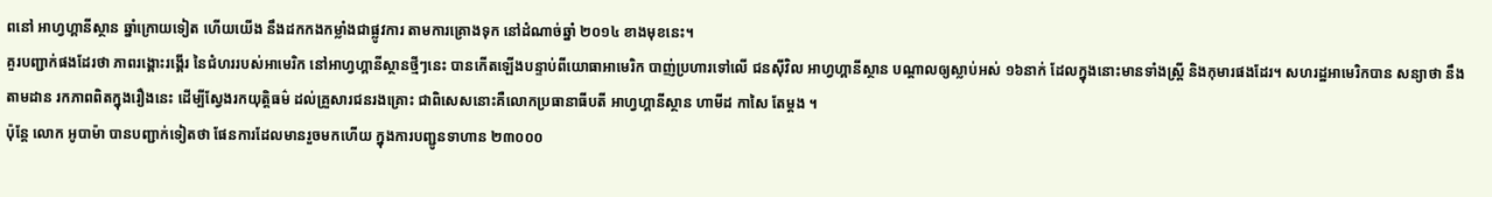ពនៅ អាហ្វហ្គានីស្ថាន ឆ្នាំក្រោយទៀត ហើយយើង នឹងដកកងកម្លាំងជាផ្លូវការ តាមការគ្រោងទុក នៅដំណាច់ឆ្នាំ ២០១៤ ខាងមុខនេះ។
គួរបញ្ជាក់ផងដែរថា ភាពរង្គោះរង្គើរ នៃជំហររបស់អាមេរិក នៅអាហ្វហ្គានីស្ថានថ្មីៗនេះ បានកើតឡើងបន្ទាប់ពីយោធាអាមេរិក បាញ់ប្រហារទៅលើ ជនស៊ីវិល អាហ្វហ្គានីស្ថាន បណ្តាលឲ្យស្លាប់អស់ ១៦នាក់ ដែលក្នុងនោះមានទាំងស្ត្រី និងកុមារផងដែរ។ សហរដ្ឋអាមេរិកបាន សន្យាថា នឹងតាមដាន រកភាពពិតក្នុងរឿងនេះ ដើម្បីស្វែងរកយុត្តិធម៌ ដល់គ្រួសារជនរងគ្រោះ ជាពិសេសនោះគឺលោកប្រធានាធីបតី អាហ្វហ្គានីស្ថាន ហាមីដ កាសៃ តែម្តង ។
ប៉ុន្តែ លោក អូបាម៉ា បានបញ្ជាក់ទៀតថា ផែនការដែលមានរួចមកហើយ ក្នុងការបញ្ជូនទាហាន ២៣០០០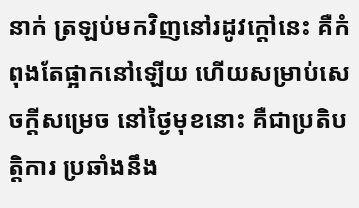នាក់ ត្រឡប់មកវិញនៅរដូវក្តៅនេះ គឺកំពុងតែផ្អាកនៅឡើយ ហើយសម្រាប់សេចក្តីសម្រេច នៅថ្ងៃមុខនោះ គឺជាប្រតិបត្តិការ ប្រឆាំងនឹង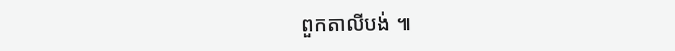ពួកតាលីបង់ ៕